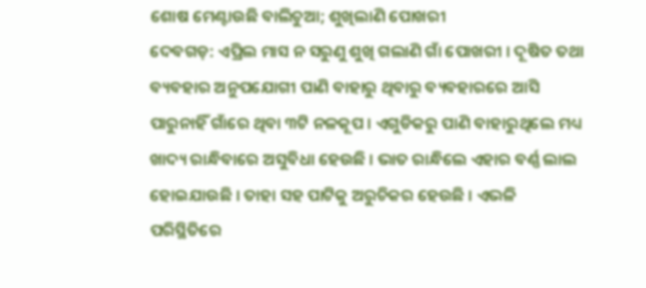ଶୋଷ ମେଣ୍ଟାଉଛି ବାଲିଚୁଆ; ଶୁଖିଲାଣି ପୋଖରୀ
ଦେବଗଡ଼: ଏପ୍ରିଲ ମାସ ନ ସରୁଣୁ ଶୁଖି ଗଲାଣି ଗାଁ ପୋଖରୀ । ଦୂଷିତ ତଥା ବ୍ୟବହାର ଅନୁପଯୋଗୀ ପାଣି ବାହାରୁ ଥିବାରୁ ବ୍ୟବହାରରେ ଆସି ପାରୁନାହିଁ ଗାଁରେ ଥିବା ୩ଟି ନଳକୂପ । ଏଗୁଡିକରୁ ପାଣି ବାହାରୁଥିଲେ ମଧ୍ୟ ଖାଦ୍ୟ ରାନ୍ଧିବାରେ ଅସୁବିଧା ହେଉଛି । ଭାତ ରାନ୍ଧିଲେ ଏହାର ବର୍ଣ୍ଣ ଲାଲ ହୋଇଯାଉଛି । ତାହା ସହ ପାଟିକୁ ଅରୁଚିକର ହେଉଛି । ଏଭଳି ପରିସ୍ଥିତିରେ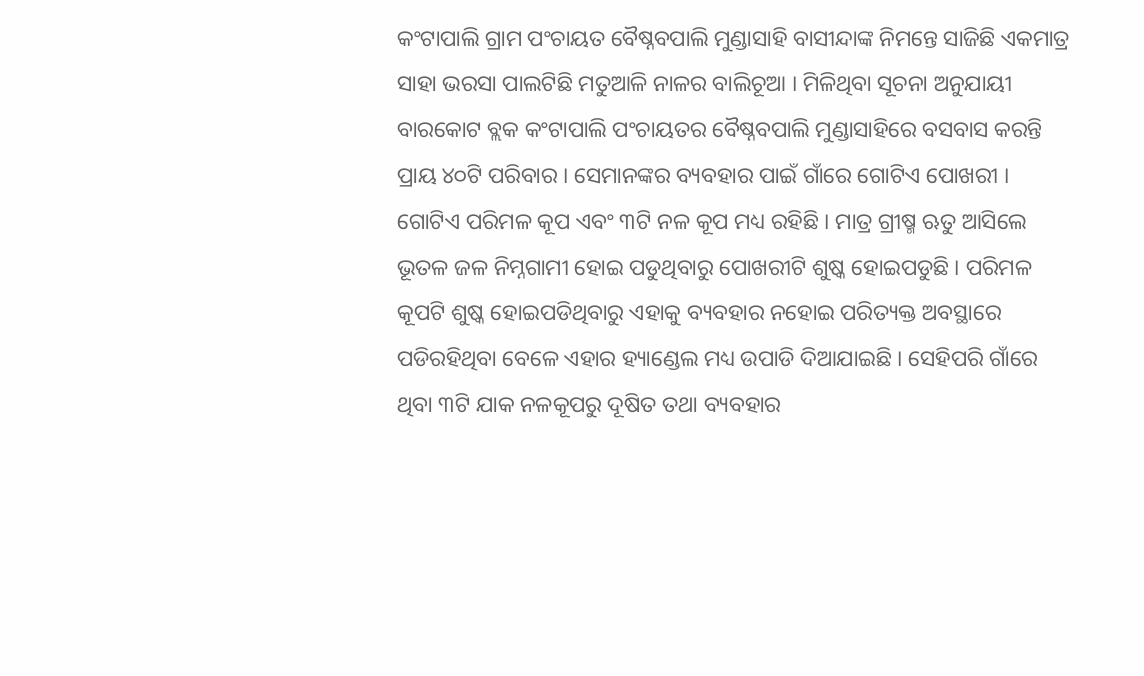କଂଟାପାଲି ଗ୍ରାମ ପଂଚାୟତ ବୈଷ୍ନବପାଲି ମୁଣ୍ଡାସାହି ବାସୀନ୍ଦାଙ୍କ ନିମନ୍ତେ ସାଜିଛି ଏକମାତ୍ର ସାହା ଭରସା ପାଲଟିଛି ମତୁଆଳି ନାଳର ବାଲିଚୂଆ । ମିଳିଥିବା ସୂଚନା ଅନୁଯାୟୀ ବାରକୋଟ ବ୍ଲକ କଂଟାପାଲି ପଂଚାୟତର ବୈଷ୍ନବପାଲି ମୁଣ୍ଡାସାହିରେ ବସବାସ କରନ୍ତି ପ୍ରାୟ ୪୦ଟି ପରିବାର । ସେମାନଙ୍କର ବ୍ୟବହାର ପାଇଁ ଗାଁରେ ଗୋଟିଏ ପୋଖରୀ ।
ଗୋଟିଏ ପରିମଳ କୂପ ଏବଂ ୩ଟି ନଳ କୂପ ମଧ୍ୟ ରହିଛି । ମାତ୍ର ଗ୍ରୀଷ୍ମ ଋତୁ ଆସିଲେ ଭୂତଳ ଜଳ ନିମ୍ନଗାମୀ ହୋଇ ପଡୁଥିବାରୁ ପୋଖରୀଟି ଶୁଷ୍କ ହୋଇପଡୁଛି । ପରିମଳ କୂପଟି ଶୁଷ୍କ ହୋଇପଡିଥିବାରୁ ଏହାକୁ ବ୍ୟବହାର ନହୋଇ ପରିତ୍ୟକ୍ତ ଅବସ୍ଥାରେ ପଡିରହିଥିବା ବେଳେ ଏହାର ହ୍ୟାଣ୍ଡେଲ ମଧ୍ୟ ଉପାଡି ଦିଆଯାଇଛି । ସେହିପରି ଗାଁରେ ଥିବା ୩ଟି ଯାକ ନଳକୂପରୁ ଦୂଷିତ ତଥା ବ୍ୟବହାର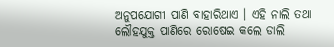ଅନୁପଯୋଗୀ ପାଣି ବାହାରିଥାଏ । ଏହି ନାଲି ତଥା ଲୌହଯୁକ୍ତ ପାଣିରେ ରୋଷେଇ କଲେ ଡାଲି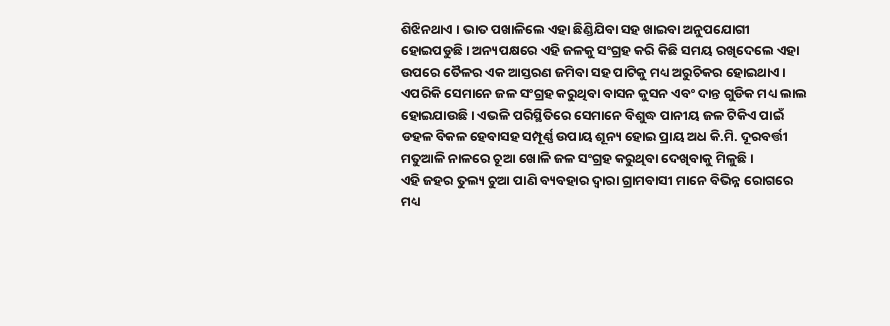ଶିଝିନଥାଏ । ଭାତ ପଖାଳିଲେ ଏହା ଛିଣ୍ଡିଯିବା ସହ ଖାଇବା ଅନୁପଯୋଗୀ ହୋଇପଡୁଛି । ଅନ୍ୟପକ୍ଷରେ ଏହି ଜଳକୁ ସଂଗ୍ରହ କରି କିଛି ସମୟ ରଖିଦେଲେ ଏହା ଉପରେ ତୈଳର ଏକ ଆସ୍ତରଣ ଜମିବା ସହ ପାଟିକୁ ମଧ୍ୟ ଅରୁଚିକର ହୋଇଥାଏ । ଏପରିକି ସେମାନେ ଜଳ ସଂଗ୍ରହ କରୁଥିବା ବାସନ କୁସନ ଏବଂ ଦାନ୍ତ ଗୁଡିକ ମଧ୍ୟ ଲାଲ ହୋଇଯାଉଛି । ଏଭଳି ପରିସ୍ଥିତିରେ ସେମାନେ ବିଶୁଦ୍ଧ ପାନୀୟ ଜଳ ଟିକିଏ ପାଇଁ ଡହଳ ବିକଳ ହେବାସହ ସମ୍ପୂର୍ଣ୍ଣ ଉପାୟ ଶୂନ୍ୟ ହୋଇ ପ୍ରାୟ ଅଧ କି.ମି. ଦୂରବର୍ତ୍ତୀ ମତୁଆଳି ନାଳରେ ଚୂଆ ଖୋଳି ଜଳ ସଂଗ୍ରହ କରୁଥିବା ଦେଖିବାକୁ ମିଳୁଛି ।
ଏହି ଜହର ତୁଲ୍ୟ ଚୁଆ ପାଣି ବ୍ୟବହାର ଦ୍ୱାରା ଗ୍ରାମବାସୀ ମାନେ ବିଭିନ୍ନ ରୋଗରେ ମଧ୍ୟ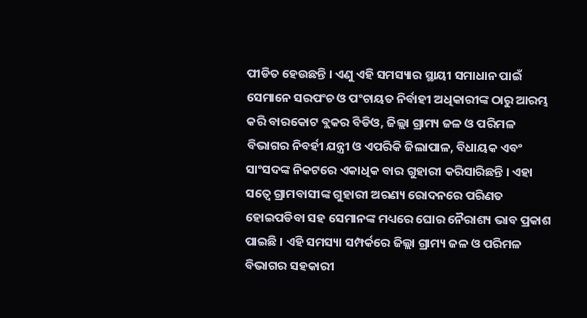ପୀଡିତ ହେଉଛନ୍ତି । ଏଣୁ ଏହି ସମସ୍ୟାର ସ୍ଥାୟୀ ସମାଧାନ ପାଇଁ ସେମାନେ ସରପଂଚ ଓ ପଂଚାୟତ ନିର୍ବାହୀ ଅଧିକାରୀଙ୍କ ଠାରୁ ଆରମ୍ଭ କରି ବାରକୋଟ ବ୍ଲକର ବିଡିଓ, ଜିଲ୍ଲା ଗ୍ରାମ୍ୟ ଜଳ ଓ ପରିମଳ ବିଭାଗର ନିବର୍ହୀ ଯନ୍ତ୍ରୀ ଓ ଏପରିକି ଜିଲାପାଳ, ବିଧାୟକ ଏବଂ ସାଂସଦଙ୍କ ନିକଟରେ ଏକାଧିକ ବାର ଗୁହାରୀ କରିସାରିଛନ୍ତି । ଏହା ସତ୍ୱେ ଗ୍ରାମବାସୀଙ୍କ ଗୁହାରୀ ଅରଣ୍ୟ ରୋଦନରେ ପରିଣତ ହୋଇପଡିବା ସହ ସେମାନଙ୍କ ମଧ୍ୟରେ ଘୋର ନୈରାଶ୍ୟ ଭାବ ପ୍ରକାଶ ପାଇଛି । ଏହି ସମସ୍ୟା ସମ୍ପର୍କରେ ଜିଲ୍ଲା ଗ୍ରାମ୍ୟ ଜଳ ଓ ପରିମଳ ବିଭାଗର ସହକାରୀ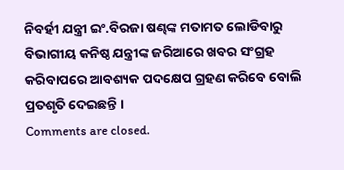ନିବର୍ହୀ ଯନ୍ତ୍ରୀ ଇଂ.ବିରଜା ଷଣ୍ଢଙ୍କ ମତାମତ ଲୋଡିବାରୁ ବିଭାଗୀୟ କନିଷ୍ଠ ଯନ୍ତ୍ରୀଙ୍କ ଜରିଆରେ ଖବର ସଂଗ୍ରହ କରିବାପରେ ଆବଶ୍ୟକ ପଦକ୍ଷେପ ଗ୍ରହଣ କରିବେ ବୋଲି ପ୍ରତଶୃତି ଦେଇଛନ୍ତି ।
Comments are closed.